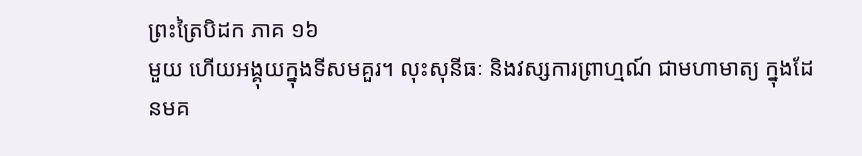ព្រះត្រៃបិដក ភាគ ១៦
មួយ ហើយអង្គុយក្នុងទីសមគួរ។ លុះសុនីធៈ និងវស្សការព្រាហ្មណ៍ ជាមហាមាត្យ ក្នុងដែនមគ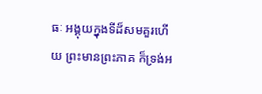ធៈ អង្គុយក្នុងទីដ៏សមគួរហើយ ព្រះមានព្រះភាគ ក៏ទ្រង់អ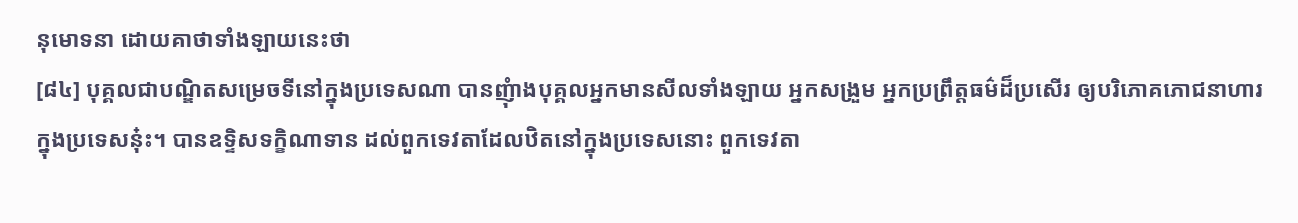នុមោទនា ដោយគាថាទាំងឡាយនេះថា
[៨៤] បុគ្គលជាបណ្ឌិតសម្រេចទីនៅក្នុងប្រទេសណា បានញុំាងបុគ្គលអ្នកមានសីលទាំងឡាយ អ្នកសង្រួម អ្នកប្រព្រឹត្តធម៌ដ៏ប្រសើរ ឲ្យបរិភោគភោជនាហារក្នុងប្រទេសនុ៎ះ។ បានឧទ្ទិសទក្ខិណាទាន ដល់ពួកទេវតាដែលឋិតនៅក្នុងប្រទេសនោះ ពួកទេវតា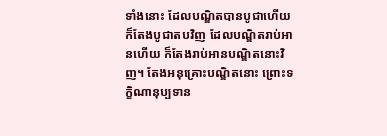ទាំងនោះ ដែលបណ្ឌិតបានបូជាហើយ ក៏តែងបូជាតបវិញ ដែលបណ្ឌិតរាប់អានហើយ ក៏តែងរាប់អានបណ្ឌិតនោះវិញ។ តែងអនុគ្រោះបណ្ឌិតនោះ ព្រោះទក្ខិណានុប្បទាន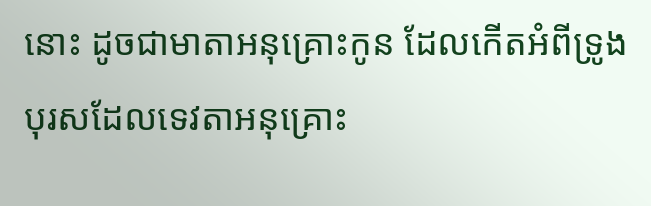នោះ ដូចជាមាតាអនុគ្រោះកូន ដែលកើតអំពីទ្រូង បុរសដែលទេវតាអនុគ្រោះ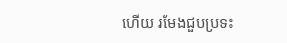ហើយ រមែងជួបប្រទះ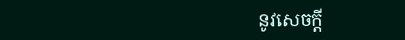នូវសេចក្តី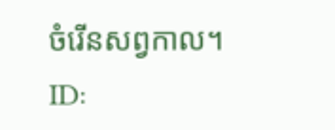ចំរើនសព្វកាល។
ID: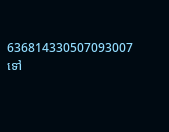636814330507093007
ទៅ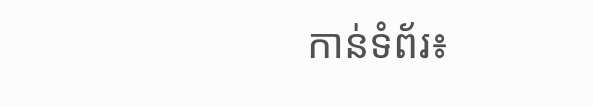កាន់ទំព័រ៖